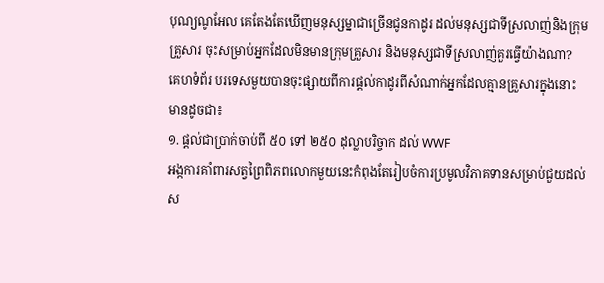បុណ្យណូអែល គេតែងតែឃើញមនុស្សម្នាជាច្រើនជូនកាដូរ ដល់មនុស្សជាទីស្រលាញ់និងក្រុម
គ្រួសារ ចុះសម្រាប់អ្នកដែលមិនមានក្រុមគ្រួសារ និងមនុស្សជាទីស្រលាញ់គួរធ្វើយ៉ាងណា?
គេហទំព័រ បរទេសមួយបានចុះផ្សាយពីការផ្ដល់កាដូរពីសំណាក់អ្នកដែលគ្មានគ្រួសារក្នុងនោះ
មានដូចជា៖
១. ផ្ដល់ជាប្រាក់ចាប់ពី ៥០ ទៅ ២៥០ ដុល្លាបរិច្ចាក ដល់ WWF
អង្កការគាំពារសត្វព្រៃពិភពលោកមួយនេះកំពុងតែរៀបចំការប្រមូលវិភាគទានសម្រាប់ជួយដល់
ស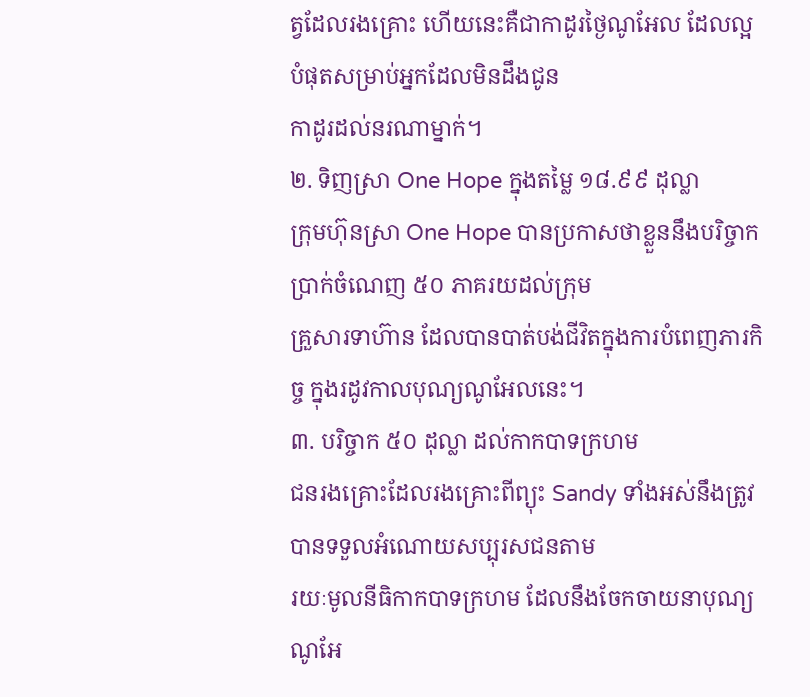ត្វដែលរងគ្រោះ ហើយនេះគឺជាកាដូរថ្ងៃណូអែល ដែលល្អបំផុតសម្រាប់អ្នកដែលមិនដឹងជូន
កាដូរដល់នរណាម្នាក់។
២. ទិញស្រា One Hope ក្នុងតម្លៃ ១៨.៩៩ ដុល្លា
ក្រុមហ៊ុនស្រា One Hope បានប្រកាសថាខ្លួននឹងបរិច្ចាកប្រាក់ចំណេញ ៥០ ភាគរយដល់ក្រុម
គ្រួសារទាហ៊ាន ដែលបានបាត់បង់ជីវិតក្នុងការបំពេញភារកិច្ច ក្នុងរដូវកាលបុណ្យណូអែលនេះ។
៣. បរិច្ចាក ៥០ ដុល្លា ដល់កាកបាទក្រហម
ជនរងគ្រោះដែលរងគ្រោះពីព្យុះ Sandy ទាំងអស់នឹងត្រូវបានទទួលអំណោយសប្បុរសជនតាម
រយៈមូលនីធិកាកបាទក្រហម ដែលនឹងចែកចាយនាបុណ្យណូអែ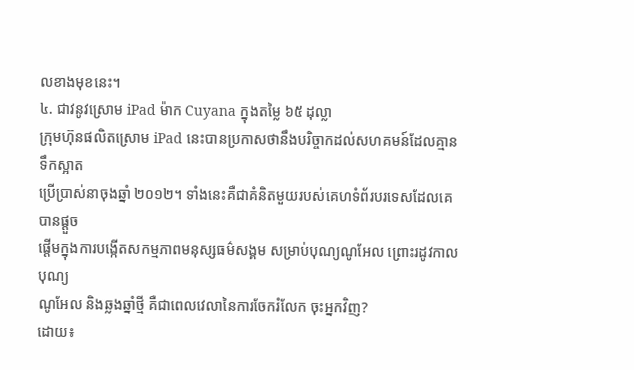លខាងមុខនេះ។
៤. ជាវនូវស្រោម iPad ម៉ាក Cuyana ក្នុងតម្លៃ ៦៥ ដុល្លា
ក្រុមហ៊ុនផលិតស្រោម iPad នេះបានប្រកាសថានឹងបរិច្ចាកដល់សហគមន៍ដែលគ្មានទឹកស្អាត
ប្រើប្រាស់នាចុងឆ្នាំ ២០១២។ ទាំងនេះគឺជាគំនិតមួយរបស់គេហទំព័របរទេសដែលគេបានផ្ដួច
ផ្ដើមក្នុងការបង្កើតសកម្មភាពមនុស្សធម៌សង្គម សម្រាប់បុណ្យណូអែល ព្រោះរដូវកាលបុណ្យ
ណូអែល និងឆ្លងឆ្នាំថ្មី គឺជាពេលវេលានៃការចែករំលែក ចុះអ្នកវិញ?
ដោយ៖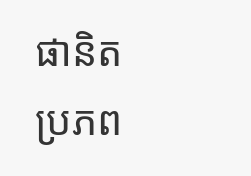ផានិត
ប្រភព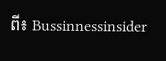ពី៖ Bussinnessinsider